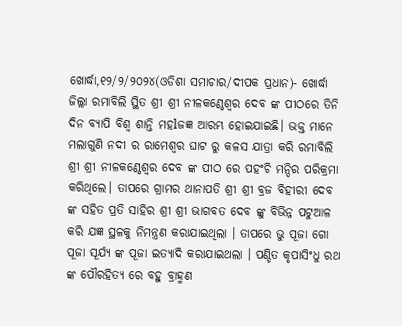ଖୋର୍ଦ୍ଧା,୧୨/୨/୨୦୨୪(ଓଡିଶା ସମାଚାର/ଦୀପକ ପ୍ରଧାନ)- ଖୋର୍ଦ୍ଧା ଜିଲ୍ଲା ରମାବିଲି ସ୍ଥିତ ଶ୍ରୀ ଶ୍ରୀ ନୀଳକଣ୍ଠେଶ୍ଵର ଦେବ ଙ୍କ ପୀଠରେ ତିନି ଦିନ ବ୍ୟାପି ବିଶ୍ୱ ଶାନ୍ତି ମହlଜଜ୍ଞ ଆରମ୍ଭ ହୋଇଯାଇଛି। ଭକ୍ତ ମାନେ ମଲାଗୁଣି ନଦୀ ର ରାମେଶ୍ୱର ଘାଟ ରୁ କଳସ ଯାତ୍ରା କରି ରମାବିଲି ଶ୍ରୀ ଶ୍ରୀ ନୀଳକଣ୍ଠେଶ୍ଵର ଦେବ ଙ୍କ ପୀଠ ରେ ପହଂଚି ମନ୍ଦିର ପରିକ୍ରମା କରିଥିଲେ। ତାପରେ ଗ୍ରାମର ଥାନାପତି ଶ୍ରୀ ଶ୍ରୀ ବ୍ରଜ ବିହୀରୀ ଦେବ ଙ୍କ ସହିତ ପ୍ରତି ସାହିର ଶ୍ରୀ ଶ୍ରୀ ଭାଗବତ ଦେବ ଙ୍କୁ ବିଭିନ୍ନ ପଟୁଆଳ କରି ଯଜ୍ଞ ସ୍ଥଳକୁ ନିମନ୍ତ୍ରଣ କରାଯାଇଥିଲା । ତାପରେ ଭୁ ପୂଜା ଗୋ ପୂଜା ସୂର୍ଯ୍ୟ ଙ୍କ ପୂଜା ଇତ୍ୟାଦି କରାଯାଇଥଲା । ପଣ୍ଡିତ କୃପାସିଂଧୁ ରଥ ଙ୍କ ପୌରହିତ୍ଯ ରେ ବହୁ ବ୍ରାହ୍ମଣ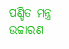ପଣ୍ଡିତ ମନ୍ତ୍ର ଉଚ୍ଚାରଣ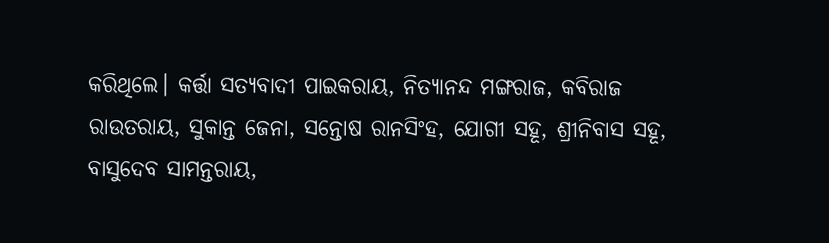କରିଥିଲେ। କର୍ତ୍ତା ସତ୍ୟବାଦୀ ପାଇକରାୟ, ନିତ୍ୟାନନ୍ଦ ମଙ୍ଗରାଜ, କବିରାଜ ରାଉତରାୟ, ସୁକାନ୍ତ ଜେନା, ସନ୍ତୋଷ ରାନସିଂହ, ଯୋଗୀ ସହୂ, ଶ୍ରୀନିବାସ ସହୂ, ବାସୁଦେବ ସାମନ୍ତରାୟ,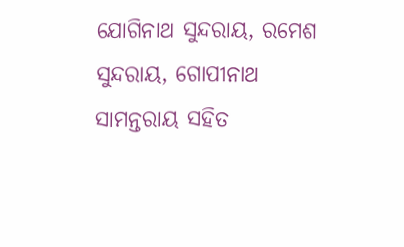ଯୋଗିନାଥ ସୁନ୍ଦରାୟ, ରମେଶ ସୁନ୍ଦରାୟ, ଗୋପୀନାଥ ସାମନ୍ତରାୟ ସହିତ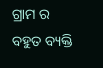ଗ୍ରାମ ର ବହୁତ ବ୍ୟକ୍ତି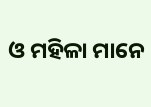ଓ ମହିଳା ମାନେ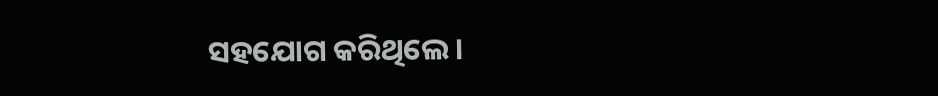ସହଯୋଗ କରିଥିଲେ ।